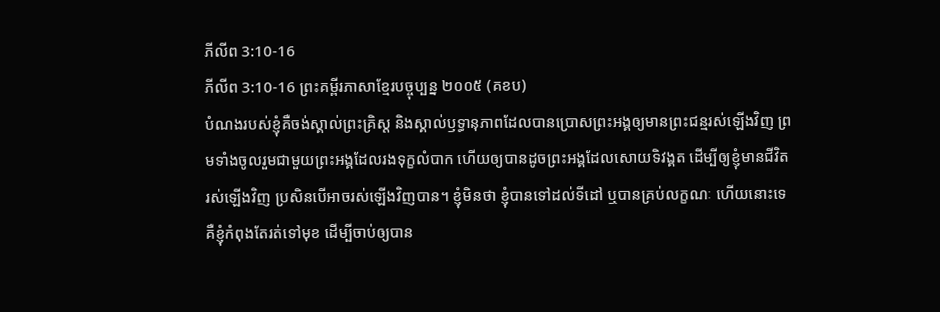ភីលីព 3:10-16
ភីលីព 3:10-16 ព្រះគម្ពីរភាសាខ្មែរបច្ចុប្បន្ន ២០០៥ (គខប)
បំណងរបស់ខ្ញុំគឺចង់ស្គាល់ព្រះគ្រិស្ត និងស្គាល់ឫទ្ធានុភាពដែលបានប្រោសព្រះអង្គឲ្យមានព្រះជន្មរស់ឡើងវិញ ព្រមទាំងចូលរួមជាមួយព្រះអង្គដែលរងទុក្ខលំបាក ហើយឲ្យបានដូចព្រះអង្គដែលសោយទិវង្គត ដើម្បីឲ្យខ្ញុំមានជីវិតរស់ឡើងវិញ ប្រសិនបើអាចរស់ឡើងវិញបាន។ ខ្ញុំមិនថា ខ្ញុំបានទៅដល់ទីដៅ ឬបានគ្រប់លក្ខណៈ ហើយនោះទេ គឺខ្ញុំកំពុងតែរត់ទៅមុខ ដើម្បីចាប់ឲ្យបាន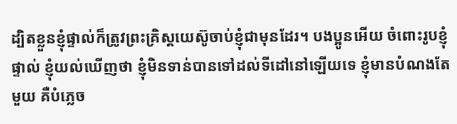ដ្បិតខ្លួនខ្ញុំផ្ទាល់ក៏ត្រូវព្រះគ្រិស្តយេស៊ូចាប់ខ្ញុំជាមុនដែរ។ បងប្អូនអើយ ចំពោះរូបខ្ញុំផ្ទាល់ ខ្ញុំយល់ឃើញថា ខ្ញុំមិនទាន់បានទៅដល់ទីដៅនៅឡើយទេ ខ្ញុំមានបំណងតែមួយ គឺបំភ្លេច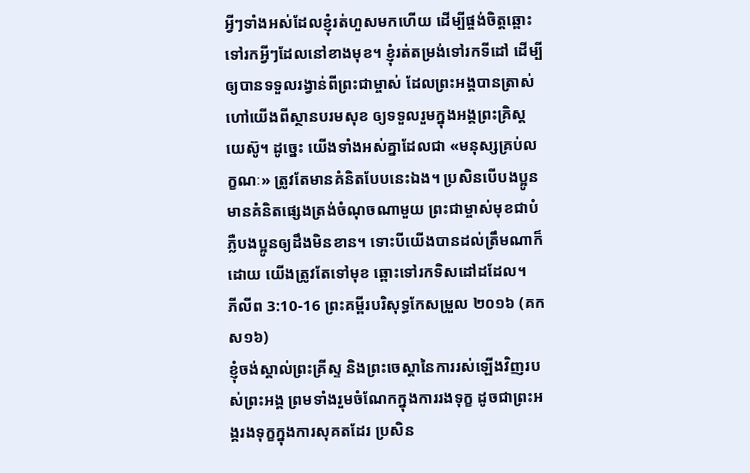អ្វីៗទាំងអស់ដែលខ្ញុំរត់ហួសមកហើយ ដើម្បីផ្ចង់ចិត្តឆ្ពោះទៅរកអ្វីៗដែលនៅខាងមុខ។ ខ្ញុំរត់តម្រង់ទៅរកទីដៅ ដើម្បីឲ្យបានទទួលរង្វាន់ពីព្រះជាម្ចាស់ ដែលព្រះអង្គបានត្រាស់ហៅយើងពីស្ថានបរមសុខ ឲ្យទទួលរួមក្នុងអង្គព្រះគ្រិស្តយេស៊ូ។ ដូច្នេះ យើងទាំងអស់គ្នាដែលជា «មនុស្សគ្រប់លក្ខណៈ» ត្រូវតែមានគំនិតបែបនេះឯង។ ប្រសិនបើបងប្អូនមានគំនិតផ្សេងត្រង់ចំណុចណាមួយ ព្រះជាម្ចាស់មុខជាបំភ្លឺបងប្អូនឲ្យដឹងមិនខាន។ ទោះបីយើងបានដល់ត្រឹមណាក៏ដោយ យើងត្រូវតែទៅមុខ ឆ្ពោះទៅរកទិសដៅដដែល។
ភីលីព 3:10-16 ព្រះគម្ពីរបរិសុទ្ធកែសម្រួល ២០១៦ (គកស១៦)
ខ្ញុំចង់ស្គាល់ព្រះគ្រីស្ទ និងព្រះចេស្តានៃការរស់ឡើងវិញរបស់ព្រះអង្គ ព្រមទាំងរួមចំណែកក្នុងការរងទុក្ខ ដូចជាព្រះអង្គរងទុក្ខក្នុងការសុគតដែរ ប្រសិន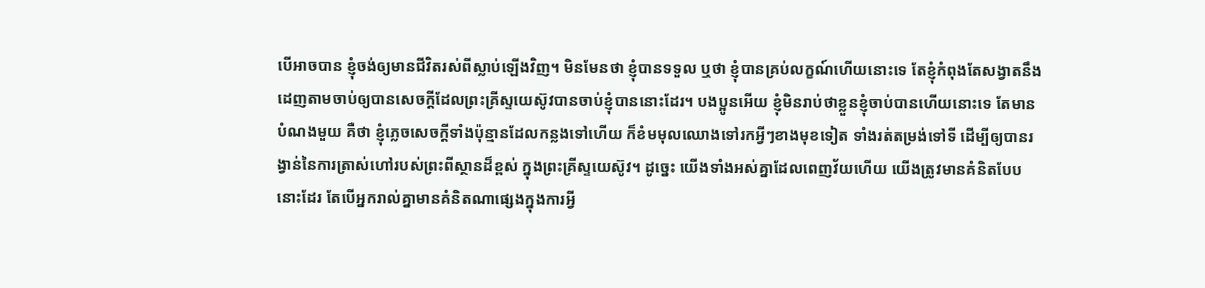បើអាចបាន ខ្ញុំចង់ឲ្យមានជីវិតរស់ពីស្លាប់ឡើងវិញ។ មិនមែនថា ខ្ញុំបានទទួល ឬថា ខ្ញុំបានគ្រប់លក្ខណ៍ហើយនោះទេ តែខ្ញុំកំពុងតែសង្វាតនឹងដេញតាមចាប់ឲ្យបានសេចក្ដីដែលព្រះគ្រីស្ទយេស៊ូវបានចាប់ខ្ញុំបាននោះដែរ។ បងប្អូនអើយ ខ្ញុំមិនរាប់ថាខ្លួនខ្ញុំចាប់បានហើយនោះទេ តែមានបំណងមួយ គឺថា ខ្ញុំភ្លេចសេចក្ដីទាំងប៉ុន្មានដែលកន្លងទៅហើយ ក៏ខំមមុលឈោងទៅរកអ្វីៗខាងមុខទៀត ទាំងរត់តម្រង់ទៅទី ដើម្បីឲ្យបានរង្វាន់នៃការត្រាស់ហៅរបស់ព្រះពីស្ថានដ៏ខ្ពស់ ក្នុងព្រះគ្រីស្ទយេស៊ូវ។ ដូច្នេះ យើងទាំងអស់គ្នាដែលពេញវ័យហើយ យើងត្រូវមានគំនិតបែបនោះដែរ តែបើអ្នករាល់គ្នាមានគំនិតណាផ្សេងក្នុងការអ្វី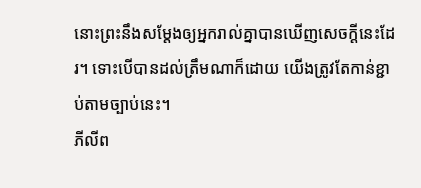នោះព្រះនឹងសម្តែងឲ្យអ្នករាល់គ្នាបានឃើញសេចក្ដីនេះដែរ។ ទោះបើបានដល់ត្រឹមណាក៏ដោយ យើងត្រូវតែកាន់ខ្ជាប់តាមច្បាប់នេះ។
ភីលីព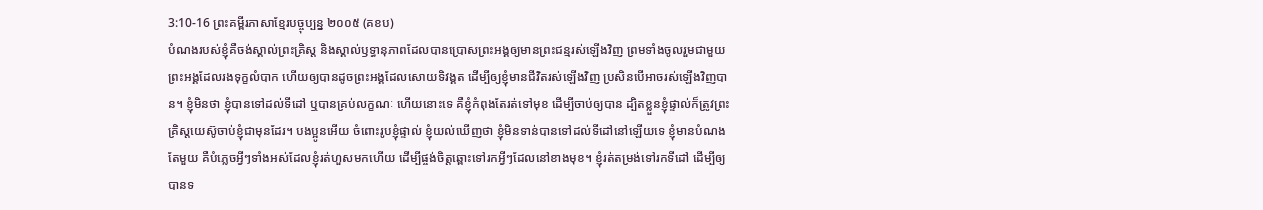3:10-16 ព្រះគម្ពីរភាសាខ្មែរបច្ចុប្បន្ន ២០០៥ (គខប)
បំណងរបស់ខ្ញុំគឺចង់ស្គាល់ព្រះគ្រិស្ត និងស្គាល់ឫទ្ធានុភាពដែលបានប្រោសព្រះអង្គឲ្យមានព្រះជន្មរស់ឡើងវិញ ព្រមទាំងចូលរួមជាមួយព្រះអង្គដែលរងទុក្ខលំបាក ហើយឲ្យបានដូចព្រះអង្គដែលសោយទិវង្គត ដើម្បីឲ្យខ្ញុំមានជីវិតរស់ឡើងវិញ ប្រសិនបើអាចរស់ឡើងវិញបាន។ ខ្ញុំមិនថា ខ្ញុំបានទៅដល់ទីដៅ ឬបានគ្រប់លក្ខណៈ ហើយនោះទេ គឺខ្ញុំកំពុងតែរត់ទៅមុខ ដើម្បីចាប់ឲ្យបាន ដ្បិតខ្លួនខ្ញុំផ្ទាល់ក៏ត្រូវព្រះគ្រិស្តយេស៊ូចាប់ខ្ញុំជាមុនដែរ។ បងប្អូនអើយ ចំពោះរូបខ្ញុំផ្ទាល់ ខ្ញុំយល់ឃើញថា ខ្ញុំមិនទាន់បានទៅដល់ទីដៅនៅឡើយទេ ខ្ញុំមានបំណងតែមួយ គឺបំភ្លេចអ្វីៗទាំងអស់ដែលខ្ញុំរត់ហួសមកហើយ ដើម្បីផ្ចង់ចិត្តឆ្ពោះទៅរកអ្វីៗដែលនៅខាងមុខ។ ខ្ញុំរត់តម្រង់ទៅរកទីដៅ ដើម្បីឲ្យបានទ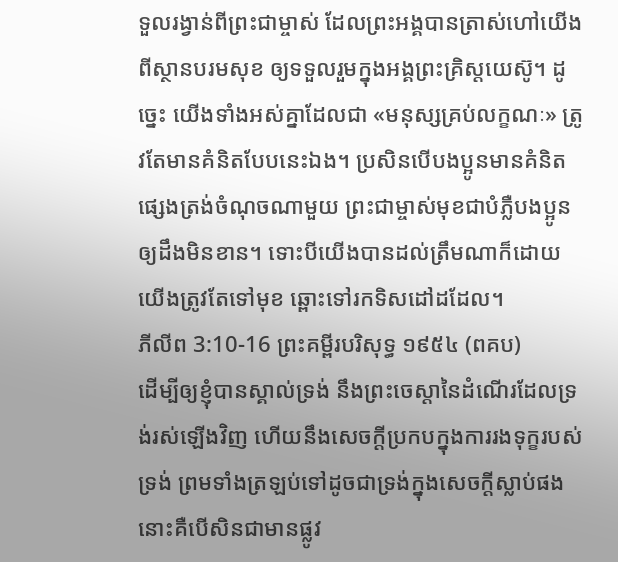ទួលរង្វាន់ពីព្រះជាម្ចាស់ ដែលព្រះអង្គបានត្រាស់ហៅយើងពីស្ថានបរមសុខ ឲ្យទទួលរួមក្នុងអង្គព្រះគ្រិស្តយេស៊ូ។ ដូច្នេះ យើងទាំងអស់គ្នាដែលជា «មនុស្សគ្រប់លក្ខណៈ» ត្រូវតែមានគំនិតបែបនេះឯង។ ប្រសិនបើបងប្អូនមានគំនិតផ្សេងត្រង់ចំណុចណាមួយ ព្រះជាម្ចាស់មុខជាបំភ្លឺបងប្អូនឲ្យដឹងមិនខាន។ ទោះបីយើងបានដល់ត្រឹមណាក៏ដោយ យើងត្រូវតែទៅមុខ ឆ្ពោះទៅរកទិសដៅដដែល។
ភីលីព 3:10-16 ព្រះគម្ពីរបរិសុទ្ធ ១៩៥៤ (ពគប)
ដើម្បីឲ្យខ្ញុំបានស្គាល់ទ្រង់ នឹងព្រះចេស្តានៃដំណើរដែលទ្រង់រស់ឡើងវិញ ហើយនឹងសេចក្ដីប្រកបក្នុងការរងទុក្ខរបស់ទ្រង់ ព្រមទាំងត្រឡប់ទៅដូចជាទ្រង់ក្នុងសេចក្ដីស្លាប់ផង នោះគឺបើសិនជាមានផ្លូវ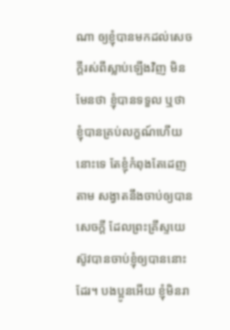ណា ឲ្យខ្ញុំបានមកដល់សេចក្ដីរស់ពីស្លាប់ឡើងវិញ មិនមែនថា ខ្ញុំបានទទួល ឬថា ខ្ញុំបានគ្រប់លក្ខណ៍ហើយនោះទេ តែខ្ញុំកំពុងតែដេញតាម សង្វាតនឹងចាប់ឲ្យបានសេចក្ដី ដែលព្រះគ្រីស្ទយេស៊ូវបានចាប់ខ្ញុំឲ្យបាននោះដែរ។ បងប្អូនអើយ ខ្ញុំមិនរា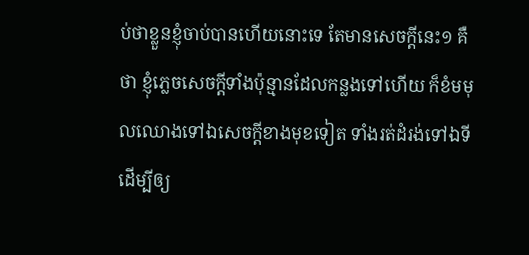ប់ថាខ្លួនខ្ញុំចាប់បានហើយនោះទេ តែមានសេចក្ដីនេះ១ គឺថា ខ្ញុំភ្លេចសេចក្ដីទាំងប៉ុន្មានដែលកន្លងទៅហើយ ក៏ខំមមុលឈោងទៅឯសេចក្ដីខាងមុខទៀត ទាំងរត់ដំរង់ទៅឯទី ដើម្បីឲ្យ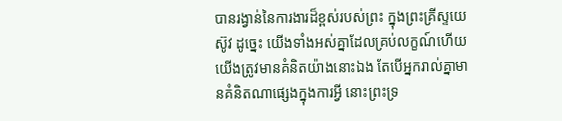បានរង្វាន់នៃការងារដ៏ខ្ពស់របស់ព្រះ ក្នុងព្រះគ្រីស្ទយេស៊ូវ ដូច្នេះ យើងទាំងអស់គ្នាដែលគ្រប់លក្ខណ៍ហើយ យើងត្រូវមានគំនិតយ៉ាងនោះឯង តែបើអ្នករាល់គ្នាមានគំនិតណាផ្សេងក្នុងការអ្វី នោះព្រះទ្រ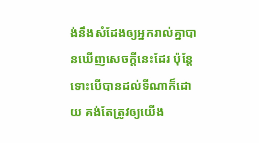ង់នឹងសំដែងឲ្យអ្នករាល់គ្នាបានឃើញសេចក្ដីនេះដែរ ប៉ុន្តែ ទោះបើបានដល់ទីណាក៏ដោយ គង់តែត្រូវឲ្យយើង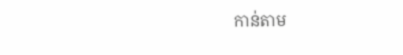កាន់តាម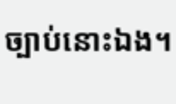ច្បាប់នោះឯង។